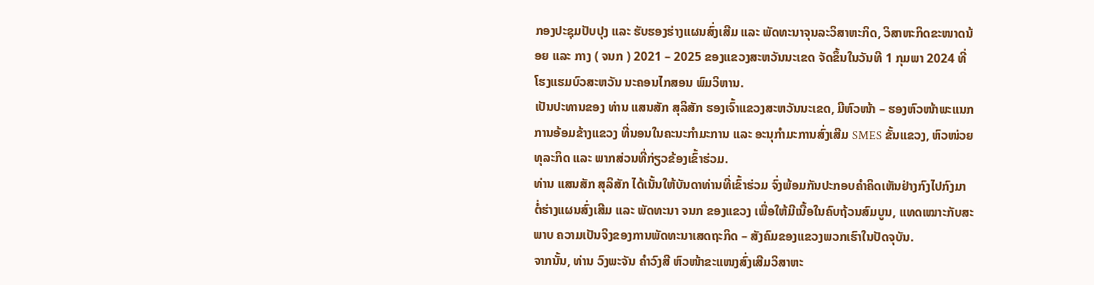ກອງປະຊຸມປັບປຸງ ແລະ ຮັບຮອງຮ່າງແຜນສົ່ງເສີມ ແລະ ພັດທະນາຈຸນລະວິສາຫະກິດ, ວິສາຫະກິດຂະໜາດນ້ອຍ ແລະ ກາງ ( ຈນກ ) 2021 – 2025 ຂອງແຂວງສະຫວັນນະເຂດ ຈັດຂຶ້ນໃນວັນທີ 1 ກຸມພາ 2024 ທີ່ໂຮງແຮມບົວສະຫວັນ ນະຄອນໄກສອນ ພົມວິຫານ.
ເປັນປະທານຂອງ ທ່ານ ແສນສັກ ສຸລິສັກ ຮອງເຈົ້າແຂວງສະຫວັນນະເຂດ, ມີຫົວໜ້າ – ຮອງຫົວໜ້າພະແນກການອ້ອມຂ້າງແຂວງ ທີ່ນອນໃນຄະນະກໍາມະການ ແລະ ອະນຸກໍາມະການສົ່ງເສີມ SMES ຂັ້ນແຂວງ, ຫົວໜ່ວຍທຸລະກິດ ແລະ ພາກສ່ວນທີ່ກ່ຽວຂ້ອງເຂົ້າຮ່ວມ.
ທ່ານ ແສນສັກ ສຸລິສັກ ໄດ້ເນັ້ນໃຫ້ບັນດາທ່ານທີ່ເຂົ້າຮ່ວມ ຈົ່ງພ້ອມກັນປະກອບຄຳຄິດເຫັນຢ່າງກົງໄປກົງມາຕໍ່ຮ່າງແຜນສົ່ງເສີມ ແລະ ພັດທະນາ ຈນກ ຂອງແຂວງ ເພື່ອໃຫ້ມີເນື້ອໃນຄົບຖ້ວນສົມບູນ, ແທດເໝາະກັບສະພາບ ຄວາມເປັນຈິງຂອງການພັດທະນາເສດຖະກິດ – ສັງຄົມຂອງແຂວງພວກເຮົາໃນປັດຈຸບັນ.
ຈາກນັ້ນ, ທ່ານ ວົງພະຈັນ ຄຳວົງສີ ຫົວໜ້າຂະແໜງສົ່ງເສີມວິສາຫະ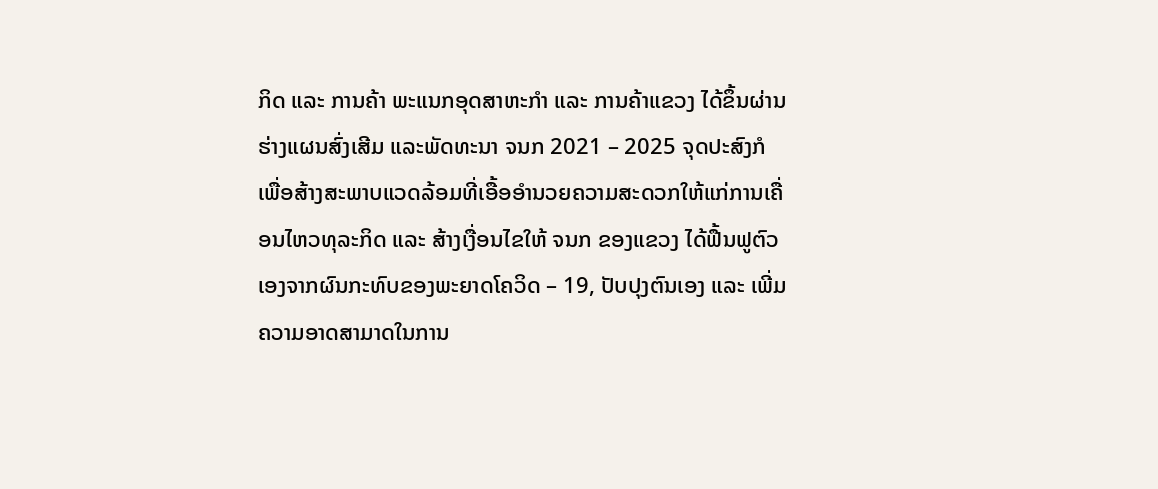ກິດ ແລະ ການຄ້າ ພະແນກອຸດສາຫະກຳ ແລະ ການຄ້າແຂວງ ໄດ້ຂຶ້ນຜ່ານຮ່າງແຜນສົ່ງເສີມ ແລະພັດທະນາ ຈນກ 2021 – 2025 ຈຸດປະສົງກໍເພື່ອສ້າງສະພາບແວດລ້ອມທີ່ເອື້ອອຳນວຍຄວາມສະດວກໃຫ້ແກ່ການເຄື່ອນໄຫວທຸລະກິດ ແລະ ສ້າງເງື່ອນໄຂໃຫ້ ຈນກ ຂອງແຂວງ ໄດ້ຟື້ນຟູຕົວເອງຈາກຜົນກະທົບຂອງພະຍາດໂຄວິດ – 19, ປັບປຸງຕົນເອງ ແລະ ເພີ່ມຄວາມອາດສາມາດໃນການ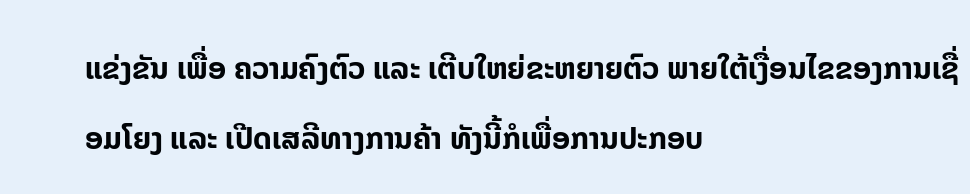ແຂ່ງຂັນ ເພື່ອ ຄວາມຄົງຕົວ ແລະ ເຕີບໃຫຍ່ຂະຫຍາຍຕົວ ພາຍໃຕ້ເງື່ອນໄຂຂອງການເຊື່ອມໂຍງ ແລະ ເປີດເສລີທາງການຄ້າ ທັງນີ້ກໍເພື່ອການປະກອບ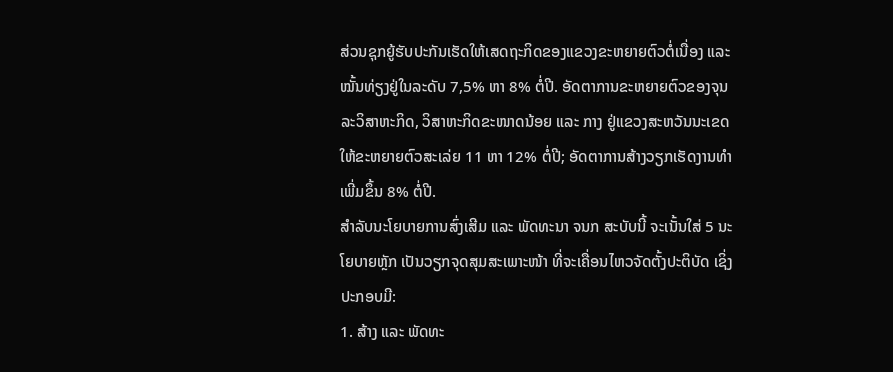ສ່ວນຊຸກຍູ້ຮັບປະກັນເຮັດໃຫ້ເສດຖະກິດຂອງແຂວງຂະຫຍາຍຕົວຕໍ່ເນື່ອງ ແລະ ໝັ້ນທ່ຽງຢູ່ໃນລະດັບ 7,5% ຫາ 8% ຕໍ່ປີ. ອັດຕາການຂະຫຍາຍຕົວຂອງຈຸນລະວິສາຫະກິດ, ວິສາຫະກິດຂະໜາດນ້ອຍ ແລະ ກາງ ຢູ່ແຂວງສະຫວັນນະເຂດ ໃຫ້ຂະຫຍາຍຕົວສະເລ່ຍ 11 ຫາ 12% ຕໍ່ປີ; ອັດຕາການສ້າງວຽກເຮັດງານທຳ ເພີ່ມຂຶ້ນ 8% ຕໍ່ປີ.
ສຳລັບນະໂຍບາຍການສົ່ງເສີມ ແລະ ພັດທະນາ ຈນກ ສະບັບນີ້ ຈະເນັ້ນໃສ່ 5 ນະໂຍບາຍຫຼັກ ເປັນວຽກຈຸດສຸມສະເພາະໜ້າ ທີ່ຈະເຄື່ອນໄຫວຈັດຕັ້ງປະຕິບັດ ເຊິ່ງປະກອບມີ:
1. ສ້າງ ແລະ ພັດທະ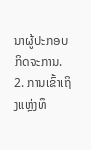ນາຜູ້ປະກອບກິດຈະການ.
2. ການເຂົ້າເຖິງແຫຼ່ງທຶ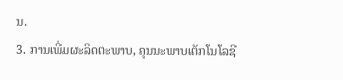ນ.
3. ການເພີ່ມຜະລິດຕະພາບ, ຄຸນນະພາບເຕັກໂນໂລຊີ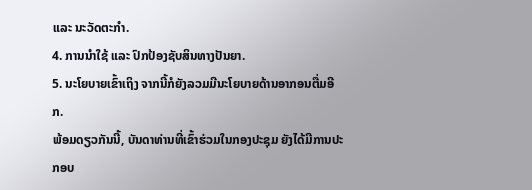ແລະ ນະວັດຕະກຳ.
4. ການນຳໃຊ້ ແລະ ປົກປ້ອງຊັບສິນທາງປັນຍາ.
5. ນະໂຍບາຍເຂົ້າເຖິງ ຈາກນີ້ກໍຍັງລວມມີນະໂຍບາຍດ້ານອາກອນຕື່ມອີກ.
ພ້ອມດຽວກັນນີ້, ບັນດາທ່ານທີ່ເຂົ້າຮ່ວມໃນກອງປະຊຸມ ຍັງໄດ້ມີການປະກອບ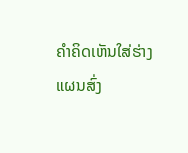ຄຳຄິດເຫັນໃສ່ຮ່າງແຜນສົ່ງ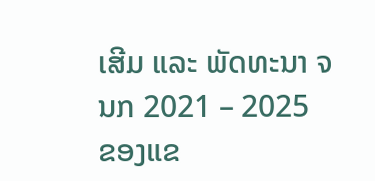ເສີມ ແລະ ພັດທະນາ ຈນກ 2021 – 2025 ຂອງແຂ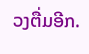ວງຕື່ມອີກ.